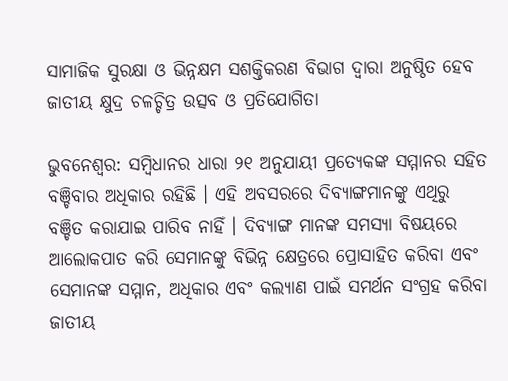ସାମାଜିକ ସୁରକ୍ଷା ଓ ଭିନ୍ନକ୍ଷମ ସଶକ୍ତିକରଣ ବିଭାଗ ଦ୍ବାରା ଅନୁଷ୍ଠିତ ହେବ ଜାତୀୟ କ୍ଷୁଦ୍ର ଚଳଚ୍ଚିତ୍ର ଉତ୍ସବ ଓ ପ୍ରତିଯୋଗିତା

ଭୁବନେଶ୍ଵର: ସମ୍ବିଧାନର ଧାରା ୨୧ ଅନୁଯାୟୀ ପ୍ରତ୍ୟେକଙ୍କ ସମ୍ମାନର ସହିତ ବଞ୍ଚିବାର ଅଧିକାର ରହିଛି । ଏହି ଅବସରରେ ଦିବ୍ୟାଙ୍ଗମାନଙ୍କୁ ଏଥିରୁ  ବଞ୍ଚିତ କରାଯାଇ ପାରିବ ନାହିଁ । ଦିବ୍ୟାଙ୍ଗ ମାନଙ୍କ ସମସ୍ୟା ବିଷୟରେ ଆଲୋକପାତ କରି ସେମାନଙ୍କୁ ବିଭିନ୍ନ କ୍ଷେତ୍ରରେ ପ୍ରୋସାହିତ କରିବା ଏବଂ ସେମାନଙ୍କ ସମ୍ମାନ, ଅଧିକାର ଏବଂ କଲ୍ୟାଣ ପାଇଁ ସମର୍ଥନ ସଂଗ୍ରହ କରିବା ଜାତୀୟ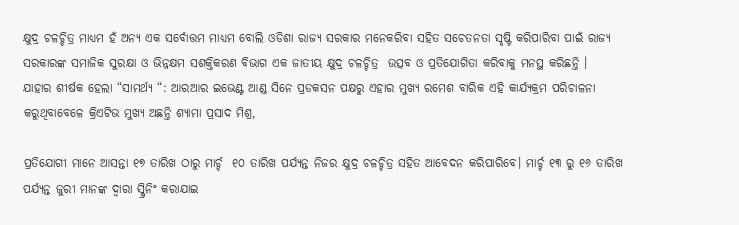କ୍ଷୁଦ୍ର ଚଳଚ୍ଚିତ୍ର ମାଧ୍ୟମ ହଁ ଅନ୍ୟ ଏକ ସର୍ବୋତ୍ତମ ମାଧ୍ୟମ ବୋଲି ଓଡିଶା ରାଜ୍ୟ ସରକାର ମନେକରିବା ସହିତ ସଚେତନ‌ତା ସୃଷ୍ଟି କରିପାରିବା ପାଇଁ ରାଜ୍ୟ ସରକାରଙ୍କ ସମାଜିକ ସୁରକ୍ଷା ଓ ଭିନ୍ନକ୍ଷମ ସଶକ୍ତିକରଣ ବିଭାଗ ଏକ ଜାତୀୟ କ୍ଷୁଦ୍ର ଚଳଚ୍ଚିତ୍ର  ଉତ୍ସବ ଓ ପ୍ରତିଯୋଗିତା କରିବାକୁ ମନସ୍ଥ କରିଛନ୍ତି ।
ଯାହାର ଶୀର୍ଷକ ହେଲା “ସାମର୍ଥ୍ୟ “: ଆରଆର ଇଭେଣ୍ଟ ଆଣ୍ଡ ସିନେ ପ୍ରଡକସନ ପକ୍ଷରୁ ଏହାର ମୁଖ୍ୟ ରମେଶ ବାରିକ ଏହି କାର୍ଯ୍ୟକ୍ରମ ପରିଚାଳନା କରୁଥିବାବେଳେ କ୍ରିଏଟିଭ ମୁଖ୍ୟ ଅଛନ୍ତି ଶ୍ୟାମା ପ୍ରସାଦ ମିଶ୍ର,

ପ୍ରତିଯୋଗୀ ମାନେ ଆସନ୍ତା ୧୭ ତାରିଖ ଠାରୁ ମାର୍ଚ୍ଚ  ୧୦ ତାରିଖ ପର୍ଯ୍ୟନ୍ତ ନିଜର କ୍ଷୁଦ୍ର ଚଳଚ୍ଚିତ୍ର ସହିତ ଆବେଦନ କରିପାରିବେ। ମାର୍ଚ୍ଚ ୧୩ ରୁ ୧୬ ତାରିଖ ପର୍ଯ୍ୟନ୍ତ ଜୁରୀ ମାନଙ୍କ ଦ୍ବାରା ସ୍କ୍ରିନିଂ କରାଯାଇ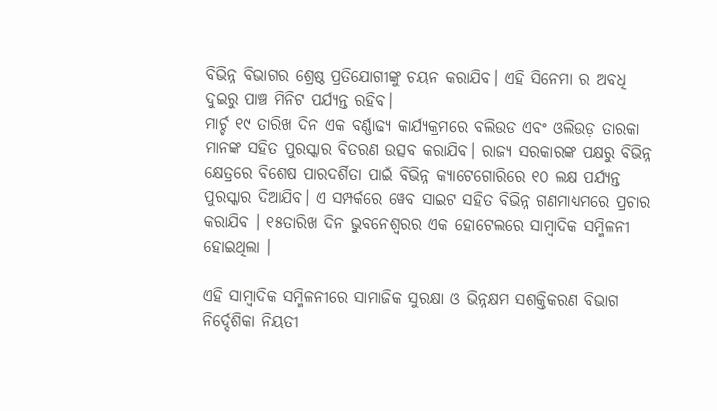ବିଭିନ୍ନ ବିଭାଗର ଶ୍ରେଷ୍ଠ ପ୍ରତିଯୋଗୀଙ୍କୁ ଚୟନ କରାଯିବ। ଏହି ସିନେମା ର ଅବଧି ଦୁଇରୁ ପାଞ୍ଚ ମିନିଟ ପର୍ଯ୍ୟନ୍ତ ରହିବ।
ମାର୍ଚ୍ଚ ୧୯ ତାରିଖ ଦିନ ଏକ ବର୍ଣ୍ଣାଢ୍ୟ କାର୍ଯ୍ୟକ୍ରମରେ ବଲିଉଡ ଏବଂ ଓଲିଉଡ଼ ତାରକା ମାନଙ୍କ ସହିତ ପୁରସ୍କାର ବିତରଣ ଉତ୍ସବ କରାଯିବ। ରାଜ୍ୟ ସରକାରଙ୍କ ପକ୍ଷରୁ ବିଭିନ୍ନ କ୍ଷେତ୍ରରେ ବିଶେଷ ପାରଦର୍ଶିତା ପାଇଁ ବିଭିନ୍ନ କ୍ୟାଟେଗୋରିରେ ୧୦ ଲକ୍ଷ ପର୍ଯ୍ୟନ୍ତ ପୁରସ୍କାର ଦିଆଯିବ। ଏ ସମ୍ପର୍କରେ ୱେବ ସାଇଟ ସହିତ ବିଭିନ୍ନ ଗଣମାଧ୍ୟମରେ ପ୍ରଚାର କରାଯିବ । ୧୫ତାରିଖ ଦିନ ଭୁବନେଶ୍ବରର ଏକ ହୋଟେଲରେ ସାମ୍ବାଦିକ ସମ୍ମିଳନୀ ହୋଇଥିଲା ।

ଏହି ସାମ୍ବାଦିକ ସମ୍ମିଳନୀରେ ସାମାଜିକ ସୁରକ୍ଷା ଓ ଭିନ୍ନ‌କ୍ଷମ ସଶକ୍ତିକରଣ ବିଭାଗ ନିର୍ଦ୍ଦେଶିକା ନିୟତୀ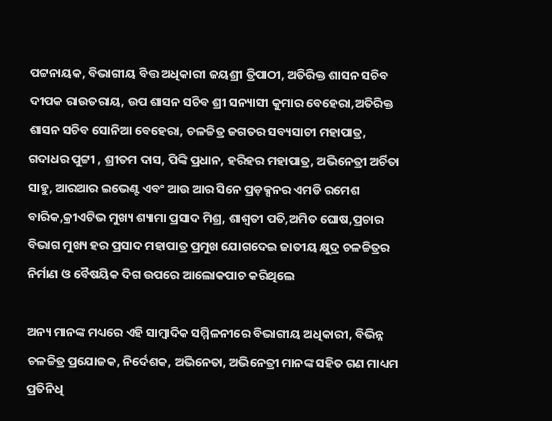ପଟ୍ଟନାୟକ, ବିଭାଗୀୟ ବିତ୍ତ ଅଧିକାରୀ ଜୟଶ୍ରୀ ତ୍ରିପାଠୀ, ଅତିରିକ୍ତ ଶାସନ ସଚିବ ଦୀପକ ରାଉତରାୟ, ଉପ ଶାସନ ସଚିବ ଶ୍ରୀ ସନ୍ୟାସୀ କୁମାର ବେହେରା,ଅତିରିକ୍ତ ଶାସନ ସଚିବ ସୋନିଆ ବେହେରା, ଚଳଚ୍ଚିତ୍ର ଜଗତର ସବ୍ୟସାଚୀ ମହାପାତ୍ର, ଗଦାଧର ପୁଟ୍ଟୀ , ଶ୍ରୀତମ ଦାସ, ପିଙ୍କି ପ୍ରଧାନ, ହରିହର ମହାପାତ୍ର, ଅଭିନେତ୍ରୀ ଅର୍ଚିତା ସାହୁ, ଆରଆର ଇଭେଣ୍ଟ ଏବଂ ଆଉ ଆର ସିନେ ପ୍ରଡ଼କ୍ସନର ଏମଡି ରମେଶ ବାରିକ,କ୍ରୀଏଟିଭ ମୁଖ୍ୟ ଶ୍ୟାମା ପ୍ରସାଦ ମିଶ୍ର, ଶାଶ୍ବତୀ ପତି,ଅମିତ ଘୋଷ,ପ୍ରଚାର ବିଭାଗ ମୁଖ୍ୟ ହର ପ୍ରସାଦ ମହାପାତ୍ର ପ୍ରମୁଖ ଯୋଗଦେଇ ଜାତୀୟ କ୍ଷୁଦ୍ର ଚଳଚ୍ଚିତ୍ରର ନିର୍ମାଣ ଓ ବୈଷୟିକ ଦିଗ ଉପରେ ଆଲୋକପାଚ କରିଥିଲେ

ଅନ୍ୟ ମାନଙ୍କ ମଧ୍ୟରେ ଏହି ସାମ୍ବାଦିକ ସମ୍ମିଳନୀରେ ବିଭାଗୀୟ ଅଧିକାରୀ, ବିଭିନ୍ନ ଚଳଚ୍ଚିତ୍ର ପ୍ରଯୋଜକ, ନିର୍ଦେଶକ, ଅଭିନେତା, ଅଭିନେତ୍ରୀ ମାନଙ୍କ ସହିତ ଗଣ ମାଧ୍ୟମ ପ୍ରତିନିଧି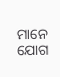ମାନେ ଯୋଗ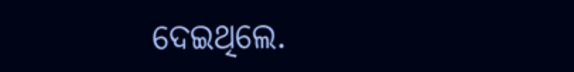ଦେଇଥିଲେ.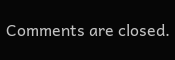Comments are closed.